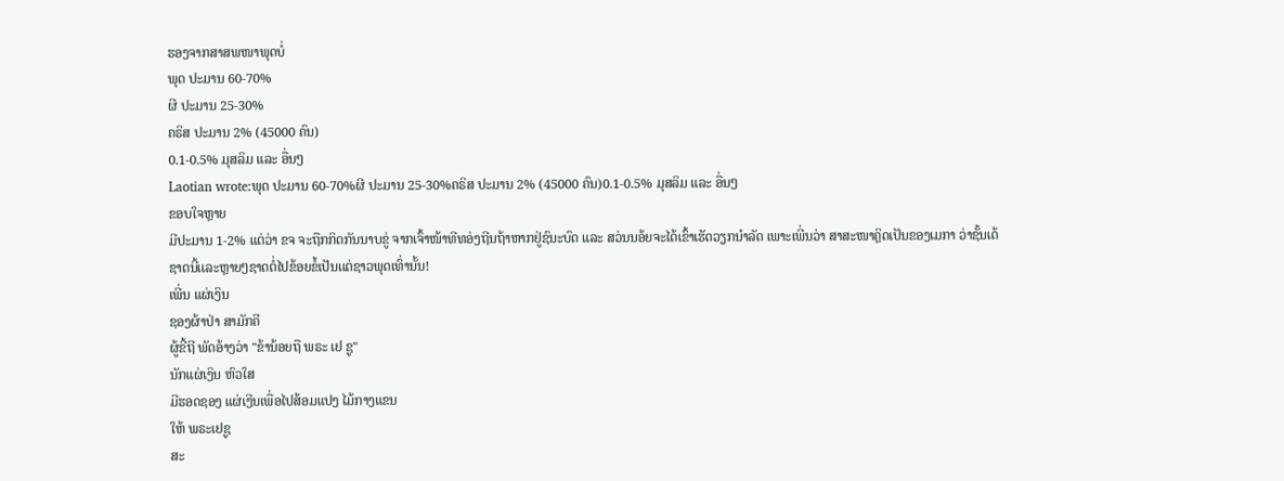ຮອງຈາກສາສພໜາພຸດບໍ່
ພຸດ ປະມານ 60-70%
ຜີ ປະມານ 25-30%
ຄຣິສ ປະມານ 2% (45000 ຄົນ)
0.1-0.5% ມຸສລິມ ແລະ ອື່ນໆ
Laotian wrote:ພຸດ ປະມານ 60-70%ຜີ ປະມານ 25-30%ຄຣິສ ປະມານ 2% (45000 ຄົນ)0.1-0.5% ມຸສລິມ ແລະ ອື່ນໆ
ຂອບໃຈຫຼາຍ
ມີປະມານ 1-2% ແຕ່ວ່າ ຂຈ ຈະຖືກກິດກັນນາບຂູ່ ຈາກເຈົ້າໜ້າທີທອ່ງຖີນຖ້າຫາກຢູ່ຊົນະບົດ ແລະ ສວ່ນນອ້ຍຈະໄດ້ເຂົ້າເຮັດວຽກນຳລັດ ເພາະເພີ່ນວ່າ ສາສະໜາຄຼິດເປັນຂອງເມກາ ວ່າຊັ້ນເດ້
ຊາດນີ້ເເລະຫຼາຍໆຊາດຕໍ່ໄປຂ້ອຍຂໍ້ເປັນເເຕ່ຊາວພຸດເທົ່ານັ້ນ!
ເພີ່ນ ແຜ່ເງິນ
ຊອງຜ້າປ່າ ສາມັກຄີ
ຜູ້ຂີ້ຖີ ພັດອ້າງວ່າ "ຂ້ານ້ອຍຖື ພຣະ ເຢ ຊູ"
ນັກແຜ່ເງິນ ຫົວໃສ
ມີຮອດຊອງ ແຜ່ເງີນເພື່ອໄປສ້ອມແປງ ໄມ້ກາງແຂນ
ໃຫ້ ພຣະເຢຊູ
ສະ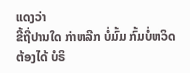ແດງວ່າ
ຂີ້ຖີ່ປານໃດ ກ່າຫລີກ ບໍ່ມົ້ມ ກົ້ມບໍ່ຫວິດ
ຕ້ອງໄດ້ ບໍຣິ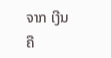ຈາກ ເງີນ
ຄື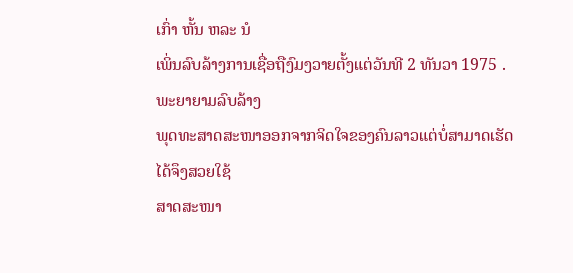ເກົ່າ ຫັ້ນ ຫລະ ນໍ
ເພິ່ນລົບລ້າງການເຊື່ອຖືງົມງວາຍຕັ້ງແຕ່ວັນທີ 2 ທັນວາ 1975 . ພະຍາຍາມລົບລ້າງ
ພຸດທະສາດສະໜາອອກຈາກຈິດໃຈຂອງຄົນລາວແຕ່ບໍ່ສາມາດເຮັດໄດ້ຈຶງສວຍໃຊ້
ສາດສະໜາ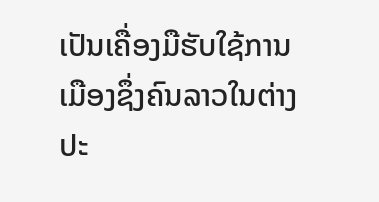ເປັນເຄື່ອງມືຮັບໃຊ້ການເມືອງຊຶ່ງຄົນລາວໃນຕ່າງປະ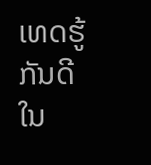ເທດຮູ້ກັນດີໃນ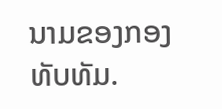ນາມຂອງກອງທັບທັມ.